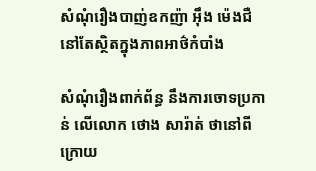សំណុំរឿងបាញ់ឧកញ៉ា អ៊ឹង ម៉េងជឺ នៅតែស្ថិតក្នុងភាពអាថ៌កំបាំង

សំណុំរឿងពាក់ព័ន្ធ នឹងការចោទប្រកាន់ លើលោក ថោង សារ៉ាត់ ថានៅពីក្រោយ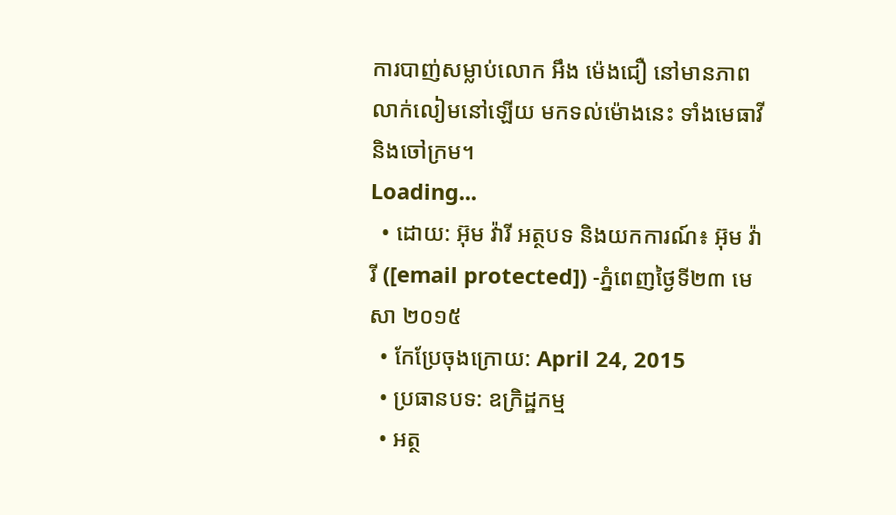ការបាញ់សម្លាប់លោក អឹង ម៉េងជឿ នៅមានភាពលាក់លៀមនៅឡើយ មកទល់ម៉ោងនេះ ទាំងមេធាវី និងចៅក្រម។
Loading...
  • ដោយ: អ៊ុម វ៉ារី អត្ថបទ និងយកការណ៍៖ អ៊ុម វ៉ារី ([email protected]) -ភ្នំពេញថ្ងៃទី២៣ មេសា ២០១៥
  • កែប្រែចុងក្រោយ: April 24, 2015
  • ប្រធានបទ: ឧក្រិដ្ឋកម្ម
  • អត្ថ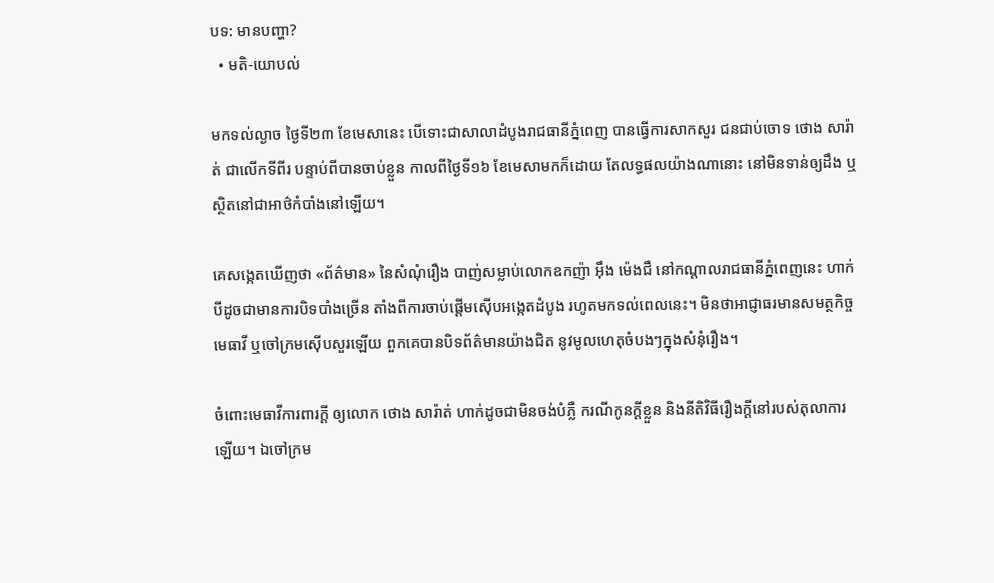បទ: មានបញ្ហា?
  • មតិ-យោបល់

មកទល់ល្ងាច ថ្ងៃទី២៣ ខែមេសានេះ បើទោះជាសាលាដំបូងរាជធានីភ្នំពេញ បានធ្វើការសាកសួរ ជនជាប់ចោទ ថោង សារ៉ាត់ ជាលើកទីពីរ បន្ទាប់ពីបានចាប់ខ្លួន កាលពីថ្ងៃទី១៦ ខែមេសាមកក៏ដោយ តែលទ្ធផលយ៉ាងណានោះ នៅមិនទាន់ឲ្យដឹង ឬស្ថិតនៅជាអាថ៌កំបាំងនៅឡើយ។

គេសង្កេតឃើញថា «ព័ត៌មាន» នៃសំណុំរឿង បាញ់សម្លាប់លោកឧកញ៉ា អ៊ឹង ម៉េងជឺ នៅកណ្ដាលរាជធានីភ្នំពេញនេះ ហាក់បីដូចជាមានការបិទបាំងច្រើន តាំងពីការចាប់ផ្តើមស៊ើបអង្កេតដំបូង រហូតមកទល់ពេលនេះ។ មិនថាអាជ្ញាធរមានសមត្ថកិច្ច មេធាវី ឬចៅក្រមស៊ើបសួរឡើយ ពួកគេបានបិទព័ត៌មានយ៉ាងជិត នូវមូលហេតុចំបងៗក្នុងសំនុំរឿង។

ចំពោះមេធាវីការពារក្ដី ឲ្យលោក ថោង សារ៉ាត់ ហាក់ដូចជាមិនចង់បំភ្លឺ ករណីកូនក្តីខ្លួន និងនីតិវិធីរឿងក្តីនៅរបស់តុលាការឡើយ។ ឯចៅក្រម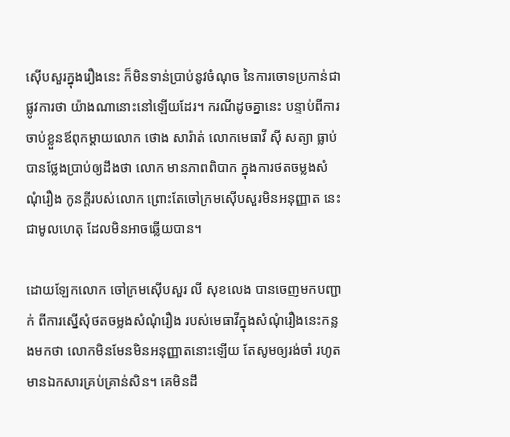ស៊ើបសួរក្នុងរឿងនេះ ក៏មិនទាន់ប្រាប់នូវចំណុច នៃការចោទប្រកាន់ជាផ្លូវការថា យ៉ាងណានោះនៅឡើយដែរ។ ករណីដូចគ្នានេះ បន្ទាប់ពីការចាប់ខ្លួនឪពុកម្តាយលោក ថោង សារ៉ាត់ លោកមេធាវី ស៊ី សត្យា ធ្លាប់បានថ្លែងប្រាប់ឲ្យដឹងថា លោក មានភាពពិបាក ក្នុងការថតចម្លងសំណុំរឿង កូនក្តីរបស់លោក ព្រោះតែចៅក្រមស៊ើបសួរមិនអនុញ្ញាត នេះជាមូលហេតុ ដែលមិនអាចឆ្លើយបាន។

ដោយឡែកលោក ចៅក្រមស៊ើបសួរ លី សុខលេង បានចេញមកបញ្ជាក់ ពីការស្នើសុំថតចម្លងសំណុំរឿង របស់មេធាវីក្នុងសំណុំរឿងនេះកន្លងមកថា លោកមិនមែនមិនអនុញ្ញាតនោះឡើយ តែសូមឲ្យរង់ចាំ រហូតមានឯកសារគ្រប់គ្រាន់សិន។ គេមិនដឹ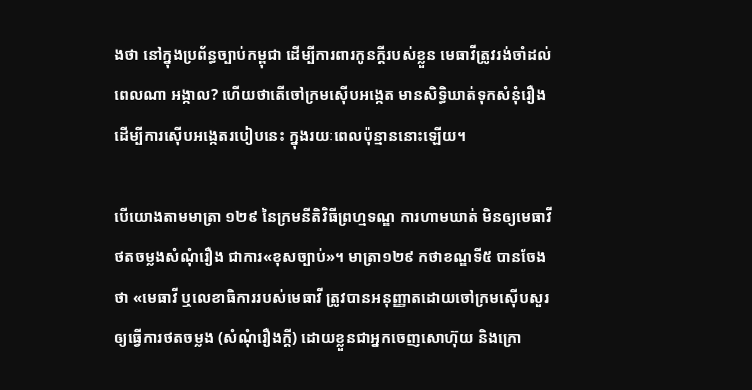ងថា នៅក្នុងប្រព័ន្ធច្បាប់កម្ពុជា ដើម្បីការពារកូនក្ដីរបស់ខ្លួន មេធាវីត្រូវរង់ចាំដល់ពេលណា អង្កាល? ហើយថាតើចៅក្រមស៊ើបអង្កេត មានសិទ្ធិឃាត់ទុកសំនុំរឿង ដើម្បីការស៊ើបអង្កេតរបៀបនេះ ក្នុងរយៈពេលប៉ុន្មាននោះឡើយ។

បើយោងតាមមាត្រា ១២៩ នៃក្រមនីតិវិធីព្រហ្មទណ្ឌ ការហាមឃាត់ មិនឲ្យមេធាវីថតចម្លងសំណុំរឿង ជាការ«ខុសច្បាប់»។ មាត្រា១២៩ កថាខណ្ឌទី៥ បានចែងថា «មេធាវី ឬលេខាធិការរបស់មេធាវី ត្រូវបានអនុញ្ញាតដោយចៅក្រមស៊ើបសួរ ឲ្យធ្វើការថតចម្លង (សំណុំរឿងក្តី) ដោយខ្លួនជាអ្នកចេញសោហ៊ុយ និងក្រោ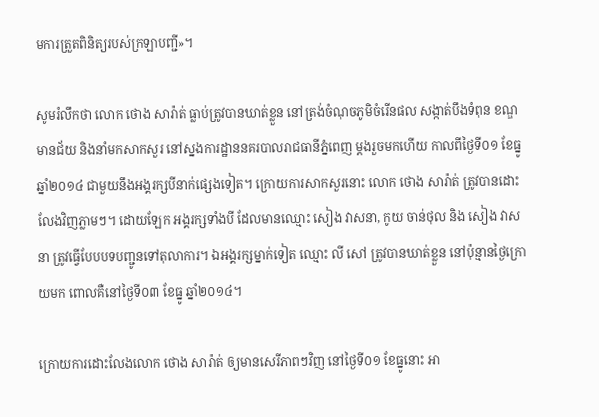មការត្រួតពិនិត្យរបស់ក្រឡាបញ្ជី»។

សូមរំលឹកថា លោក ថោង សារ៉ាត់ ធ្លាប់ត្រូវបានឃាត់ខ្លួន នៅត្រង់ចំណុចភូមិចំរើនផល សង្កាត់បឹងទំពុន ខណ្ឌមានជ័យ និងនាំមកសាកសួរ នៅស្នងការដ្ឋាននគរបាលរាជធានីភ្នំពេញ ម្តងរួចមកហើយ កាលពីថ្ងៃទី០១ ខែធ្នូ ឆ្នាំ២០១៤ ជាមួយនឹងអង្គរក្សបីនាក់ផ្សេងទៀត។ ក្រោយការសាកសួរនោះ លោក ថោង សារ៉ាត់ ត្រូវបានដោះលែងវិញភ្លាមៗ។ ដោយឡែក អង្គរក្សទាំងបី ដែលមានឈ្មោះ សៀង វាសនា, កូយ ចាន់ថុល និង សៀង វាសនា ត្រូវធ្វើបែបបទបញ្ជូនទៅតុលាការ។ ឯអង្គរក្សម្នាក់ទៀត ឈ្មោះ លី សៅ ត្រូវបានឃាត់ខ្លួន នៅប៉ុន្មានថ្ងៃក្រោយមក ពោលគឺនៅថ្ងៃទី០៣ ខែធ្នូ ឆ្នាំ២០១៤។

ក្រោយការដោះលែងលោក ថោង សារ៉ាត់ ឲ្យមានសេរីភាពៗវិញ នៅថ្ងៃទី០១ ខែធ្នូនោះ អា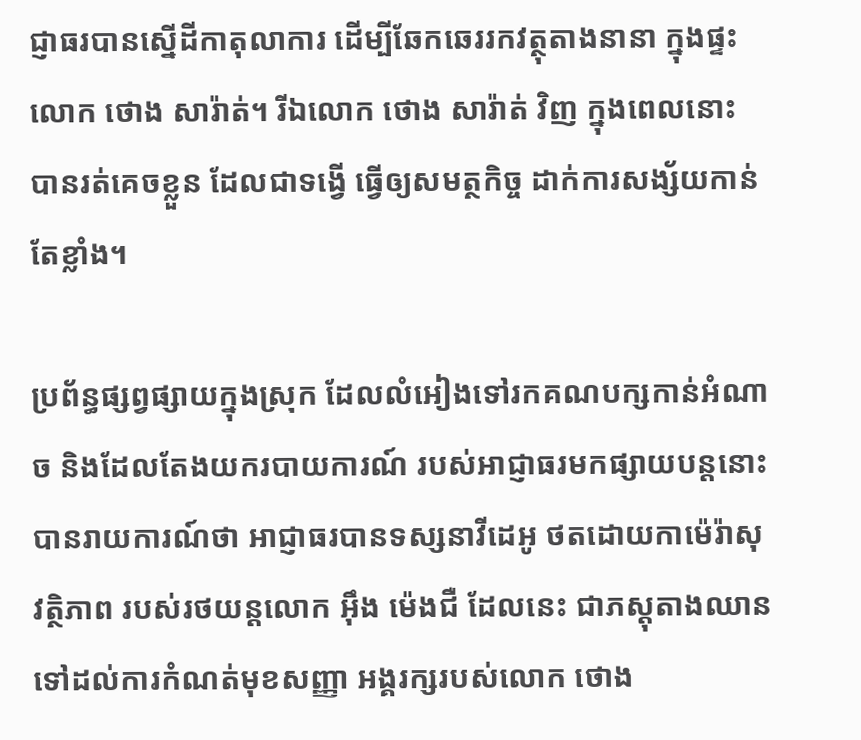ជ្ញាធរបានស្នើដីកាតុលាការ ដើម្បីឆែកឆេររកវត្ថុតាងនានា ក្នុងផ្ទះលោក ថោង សារ៉ាត់។ រីឯលោក ថោង សារ៉ាត់ វិញ ក្នុងពេលនោះ បានរត់គេចខ្លួន ដែលជាទង្វើ ធ្វើឲ្យសមត្ថកិច្ច ដាក់ការសង្ស័យកាន់តែខ្លាំង។

ប្រព័ន្ធផ្សព្វផ្សាយក្នុងស្រុក ដែលលំអៀងទៅរកគណបក្សកាន់អំណាច និងដែលតែងយករបាយការណ៍ របស់អាជ្ញាធរមកផ្សាយបន្តនោះ បានរាយការណ៍ថា អាជ្ញាធរបានទស្សនាវីដេអូ ថតដោយកាម៉េរ៉ាសុវត្ថិភាព របស់រថយន្ដលោក អ៊ឹង ម៉េងជឺ ដែលនេះ ជាភស្ដុតាងឈាន ទៅដល់ការកំណត់មុខសញ្ញា អង្គរក្សរបស់លោក ថោង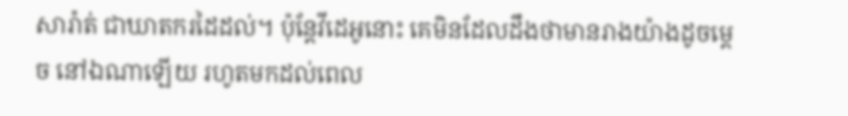សារ៉ាត់ ជាឃាតករដៃដល់។ ប៉ុន្តែវីដេអូនោះ គេមិនដែលដឹងថាមានរាងយ៉ាងដូចម្ដេច នៅឯណាឡើយ រហូតមកដល់ពេល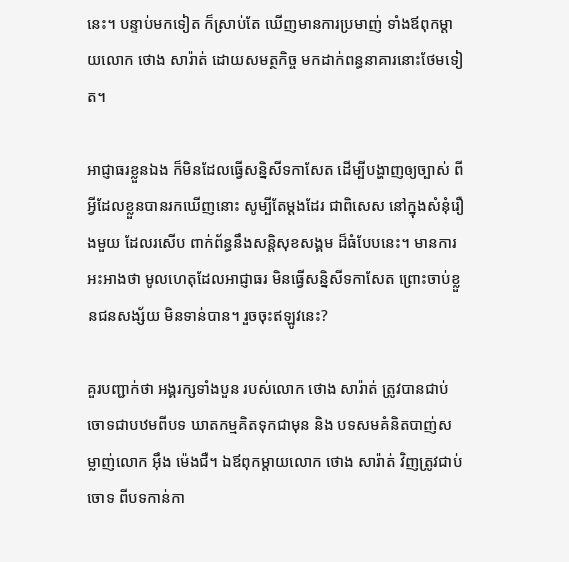នេះ។ បន្ទាប់មកទៀត ក៏ស្រាប់តែ ឃើញមានការប្រមាញ់ ទាំងឪពុកម្តាយលោក ថោង សារ៉ាត់ ដោយសមត្ថកិច្ច មកដាក់ពន្ធនាគារនោះថែមទៀត។

អាជ្ញាធរខ្លួនឯង ក៏មិនដែលធ្វើសន្និសីទកាសែត ដើម្បីបង្ហាញឲ្យច្បាស់ ពីអ្វីដែលខ្លួនបានរកឃើញនោះ សូម្បីតែម្ដងដែរ ជាពិសេស នៅក្នុងសំនុំរឿងមួយ ដែលរសើប ពាក់ព័ន្ធនឹងសន្តិសុខសង្គម ដ៏ធំបែបនេះ។ មានការអះអាងថា មូលហេតុដែលអាជ្ញាធរ មិនធ្វើសន្និសីទកាសែត ព្រោះចាប់ខ្លួនជនសង្ស័យ មិនទាន់បាន។ រួចចុះឥឡូវនេះ?

គួរបញ្ជាក់ថា អង្គរក្សទាំងបួន របស់លោក ថោង សារ៉ាត់ ត្រូវបានជាប់ចោទជាបឋមពីបទ ឃាតកម្មគិតទុកជាមុន និង បទសមគំនិតបាញ់សម្លាញ់លោក អ៊ឹង ម៉េងជឺ។ ឯឪពុកម្តាយលោក ថោង សារ៉ាត់ វិញត្រូវជាប់ចោទ ពីបទកាន់កា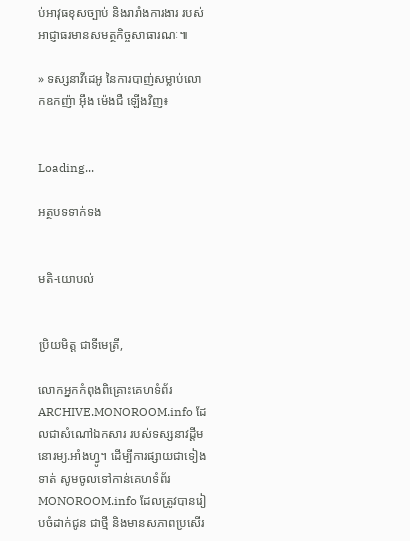ប់អាវុធខុសច្បាប់ និងរារាំងការងារ របស់អាជ្ញាធរមានសមត្ថកិច្ចសាធារណៈ៕

» ទស្សនាវីដេអូ នៃការបាញ់សម្លាប់លោកឧកញ៉ា អ៊ឹង ម៉េងជឺ ឡើងវិញ៖


Loading...

អត្ថបទទាក់ទង


មតិ-យោបល់


ប្រិយមិត្ត ជាទីមេត្រី,

លោកអ្នកកំពុងពិគ្រោះគេហទំព័រ ARCHIVE.MONOROOM.info ដែលជាសំណៅឯកសារ របស់ទស្សនាវដ្ដីមនោរម្យ.អាំងហ្វូ។ ដើម្បីការផ្សាយជាទៀងទាត់ សូមចូលទៅកាន់គេហទំព័រ MONOROOM.info ដែលត្រូវបានរៀបចំដាក់ជូន ជាថ្មី និងមានសភាពប្រសើរ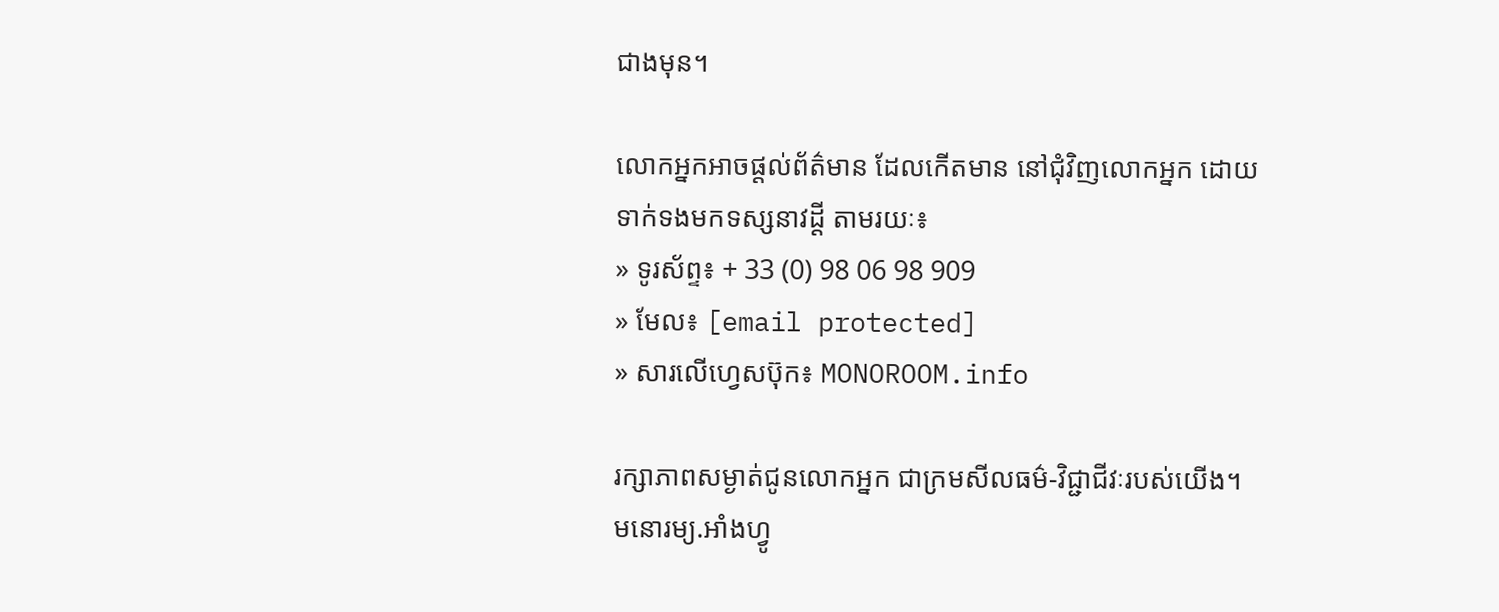ជាងមុន។

លោកអ្នកអាចផ្ដល់ព័ត៌មាន ដែលកើតមាន នៅជុំវិញលោកអ្នក ដោយទាក់ទងមកទស្សនាវដ្ដី តាមរយៈ៖
» ទូរស័ព្ទ៖ + 33 (0) 98 06 98 909
» មែល៖ [email protected]
» សារលើហ្វេសប៊ុក៖ MONOROOM.info

រក្សាភាពសម្ងាត់ជូនលោកអ្នក ជាក្រមសីលធម៌-វិជ្ជាជីវៈរបស់យើង។ មនោរម្យ.អាំងហ្វូ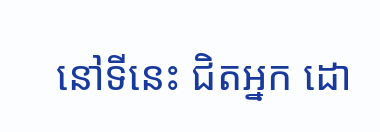នៅទីនេះ ជិតអ្នក ដោ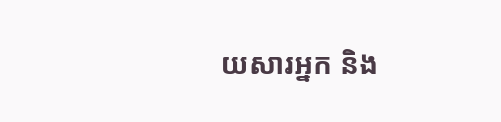យសារអ្នក និង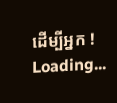ដើម្បីអ្នក !
Loading...